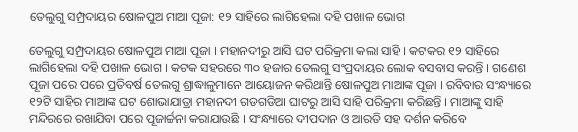ତେଲୁଗୁ ସମ୍ପ୍ରଦାୟର ଷୋଳପୁଅ ମାଆ ପୂଜା: ୧୨ ସାହିରେ ଲାଗିହେଲା ଦହି ପଖାଳ ଭୋଗ

ତେଲୁଗୁ ସମ୍ପ୍ରଦାୟର ଷୋଳପୁଅ ମାଆ ପୂଜା । ମହାନଦୀରୁ ଆସି ଘଟ ପରିକ୍ରମା କଲା ସାହି । କଟକର ୧୨ ସାହିରେ ଲାଗିହେଲା ଦହି ପଖାଳ ଭୋଗ । କଟକ ସହରରେ ୩୦ ହଜାର ତେଲଗୁ ସଂପ୍ରଦାୟର ଲୋକ ବସବାସ କରନ୍ତି । ଗଣେଶ ପୂଜା ପରେ ପରେ ପ୍ରତିବର୍ଷ ତେଲଗୁ ଶ୍ରାଦ୍ଧାଳୁମାନେ ଆୟୋଜନ କରିଥାନ୍ତି ଷୋଳପୁଅ ମାଆଙ୍କ ପୂଜା । ରବିବାର ସଂନ୍ଧ୍ୟାରେ ୧୨ଟି ସାହିର ମାଆଙ୍କ ଘଟ ଶୋଭାଯାତ୍ରା ମହାନଦୀ ଗଡଗଡିଆ ଘାଟରୁ ଆସି ସାହି ପରିକ୍ରମା କରିଛନ୍ତି । ମାଆଙ୍କୁ ସାହି ମନ୍ଦିରରେ ରଖାଯିବା ପରେ ପୂଜାର୍ଚ୍ଚନା କରାଯାଉଛି । ସଂନ୍ଧ୍ୟାରେ ଦୀପଦାନ ଓ ଆରତି ସହ ଦର୍ଶନ କରିବେ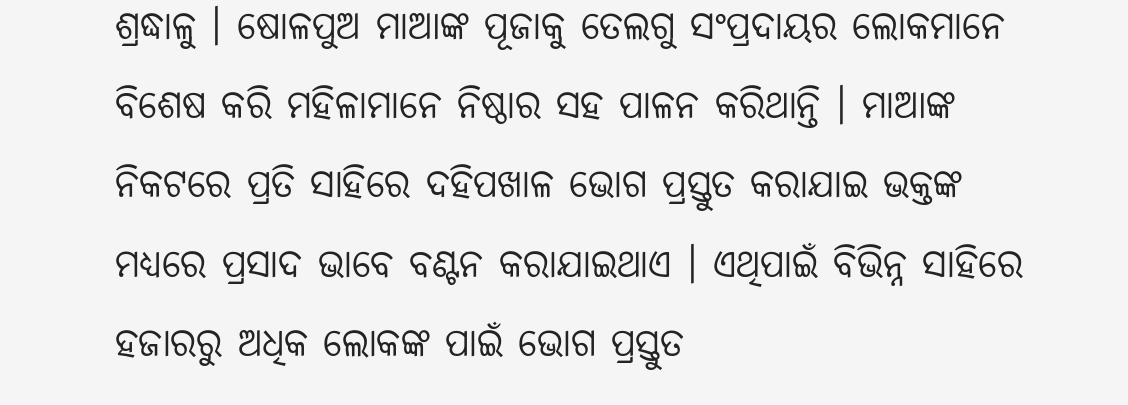ଶ୍ରଦ୍ଧାଳୁ । ଷୋଳପୁଅ ମାଆଙ୍କ ପୂଜାକୁ ତେଲଗୁ ସଂପ୍ରଦାୟର ଲୋକମାନେ ବିଶେଷ କରି ମହିଳାମାନେ ନିଷ୍ଠାର ସହ ପାଳନ କରିଥାନ୍ତି । ମାଆଙ୍କ ନିକଟରେ ପ୍ରତି ସାହିରେ ଦହିପଖାଳ ଭୋଗ ପ୍ରସ୍ତୁତ କରାଯାଇ ଭକ୍ତଙ୍କ ମଧ୍ୟରେ ପ୍ରସାଦ ଭାବେ ବଣ୍ଟନ କରାଯାଇଥାଏ । ଏଥିପାଇଁ ବିଭିନ୍ନ ସାହିରେ ହଜାରରୁ ଅଧିକ ଲୋକଙ୍କ ପାଇଁ ଭୋଗ ପ୍ରସ୍ତୁତ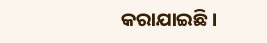କରାଯାଇଛି ।